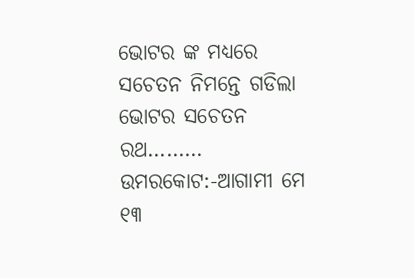ଭୋଟର ଙ୍କ ମଧ୍ୟରେ ସଚେତନ ନିମନ୍ତେ ଗଡିଲା ଭୋଟର ସଚେତନ ରଥ………
ଉମରକୋଟ:-ଆଗାମୀ ମେ ୧୩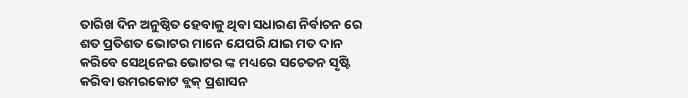ତାରିଖ ଦିନ ଅନୁଷ୍ଠିତ ହେବାକୁ ଥିବା ସଧାରଣ ନିର୍ବାଚନ ରେ ଶତ ପ୍ରତିଶତ ଭୋଟର ମାନେ ଯେପରି ଯାଇ ମତ ଦାନ କରିବେ ସେଥିନେଇ ଭୋଟର ଙ୍କ ମଧ୍ୟରେ ସଚେତନ ସୃଷ୍ଟି କରିବା ଉମରକୋଟ ବ୍ଲକ୍ ପ୍ରଶାସନ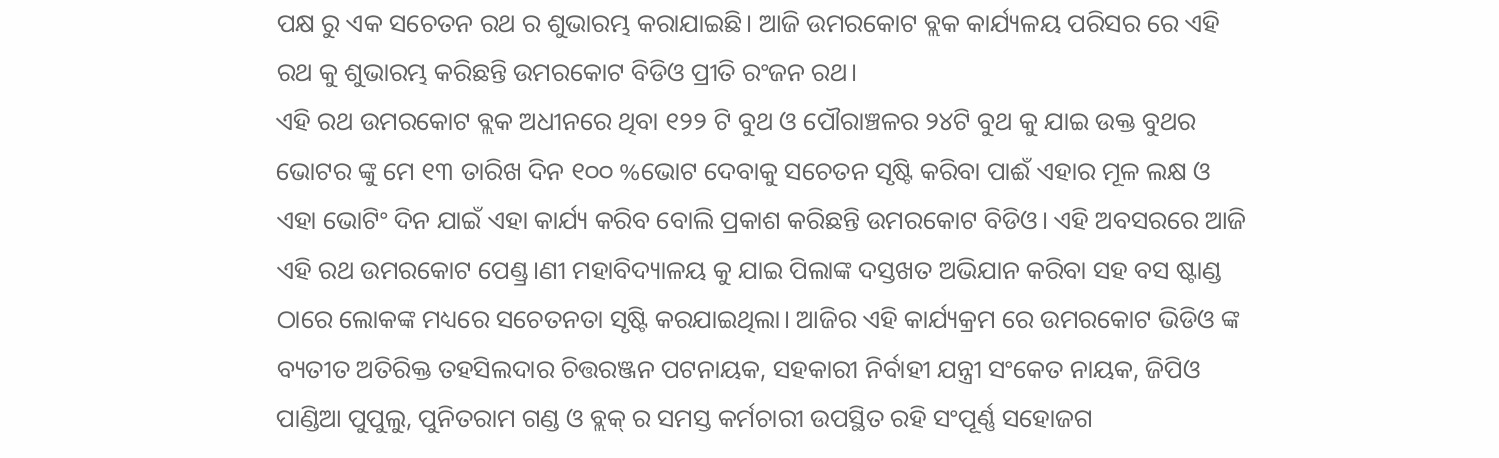ପକ୍ଷ ରୁ ଏକ ସଚେତନ ରଥ ର ଶୁଭାରମ୍ଭ କରାଯାଇଛି। ଆଜି ଉମରକୋଟ ବ୍ଲକ କାର୍ଯ୍ୟଳୟ ପରିସର ରେ ଏହି ରଥ କୁ ଶୁଭାରମ୍ଭ କରିଛନ୍ତି ଉମରକୋଟ ବିଡିଓ ପ୍ରୀତି ରଂଜନ ରଥ।
ଏହି ରଥ ଉମରକୋଟ ବ୍ଲକ ଅଧୀନରେ ଥିବା ୧୨୨ ଟି ବୁଥ ଓ ପୌରାଞ୍ଚଳର ୨୪ଟି ବୁଥ କୁ ଯାଇ ଉକ୍ତ ବୁଥର ଭୋଟର ଙ୍କୁ ମେ ୧୩ ତାରିଖ ଦିନ ୧୦୦ %ଭୋଟ ଦେବାକୁ ସଚେତନ ସୃଷ୍ଟି କରିବା ପାଈଁ ଏହାର ମୂଳ ଲକ୍ଷ ଓ ଏହା ଭୋଟିଂ ଦିନ ଯାଇଁ ଏହା କାର୍ଯ୍ୟ କରିବ ବୋଲି ପ୍ରକାଶ କରିଛନ୍ତି ଉମରକୋଟ ବିଡିଓ। ଏହି ଅବସରରେ ଆଜି ଏହି ରଥ ଉମରକୋଟ ପେଣ୍ଡ୍ର।ଣୀ ମହାବିଦ୍ୟାଳୟ କୁ ଯାଇ ପିଲାଙ୍କ ଦସ୍ତଖତ ଅଭିଯାନ କରିବା ସହ ବସ ଷ୍ଟାଣ୍ଡ ଠାରେ ଲୋକଙ୍କ ମଧ୍ୟରେ ସଚେତନତା ସୃଷ୍ଟି କରଯାଇଥିଲା। ଆଜିର ଏହି କାର୍ଯ୍ୟକ୍ରମ ରେ ଉମରକୋଟ ଭିଡିଓ ଙ୍କ ବ୍ୟତୀତ ଅତିରିକ୍ତ ତହସିଲଦାର ଚିତ୍ତରଞ୍ଜନ ପଟନାୟକ, ସହକାରୀ ନିର୍ବାହୀ ଯନ୍ତ୍ରୀ ସଂକେତ ନାୟକ, ଜିପିଓ ପାଣ୍ଡିଆ ପୁପୁଲୁ, ପୁନିତରାମ ଗଣ୍ଡ ଓ ବ୍ଲକ୍ ର ସମସ୍ତ କର୍ମଚାରୀ ଉପସ୍ଥିତ ରହି ସଂପୂର୍ଣ୍ଣ ସହୋଜଗ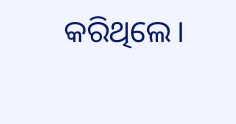କରିଥିଲେ।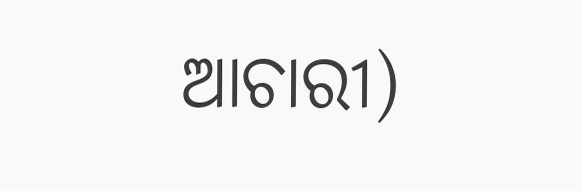ଆଚାରୀ)